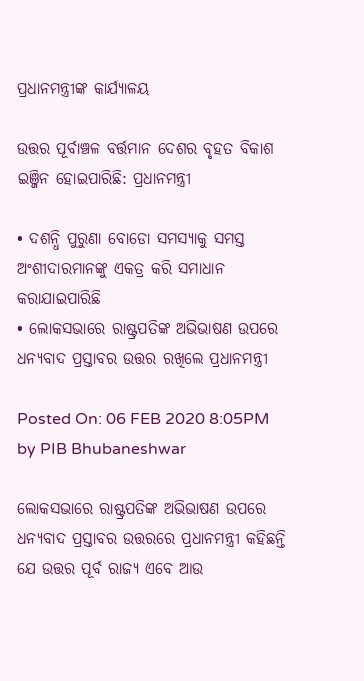ପ୍ରଧାନମନ୍ତ୍ରୀଙ୍କ କାର୍ଯ୍ୟାଳୟ

ଉତ୍ତର ପୂର୍ବାଞ୍ଚଳ ବର୍ତ୍ତମାନ ଦେଶର ବୃହତ ବିକାଶ ଇଞ୍ଜିନ ହୋଇପାରିଛି: ପ୍ରଧାନମନ୍ତ୍ରୀ

• ଦଶନ୍ଧି ପୁରୁଣା ବୋଡୋ ସମସ୍ୟାକୁ ସମସ୍ତ ଅଂଶୀଦାରମାନଙ୍କୁ ଏକତ୍ର କରି ସମାଧାନ କରାଯାଇପାରିଛି
• ଲୋକସଭାରେ ରାଷ୍ଟ୍ରପତିଙ୍କ ଅଭିଭାଷଣ ଉପରେ ଧନ୍ୟବାଦ ପ୍ରସ୍ତାବର ଉତ୍ତର ରଖିଲେ ପ୍ରଧାନମନ୍ତ୍ରୀ

Posted On: 06 FEB 2020 8:05PM by PIB Bhubaneshwar

ଲୋକସଭାରେ ରାଷ୍ଟ୍ରପତିଙ୍କ ଅଭିଭାଷଣ ଉପରେ ଧନ୍ୟବାଦ ପ୍ରସ୍ତାବର ଉତ୍ତରରେ ପ୍ରଧାନମନ୍ତ୍ରୀ କହିଛନ୍ତି ଯେ ଉତ୍ତର ପୂର୍ବ ରାଜ୍ୟ ଏବେ ଆଉ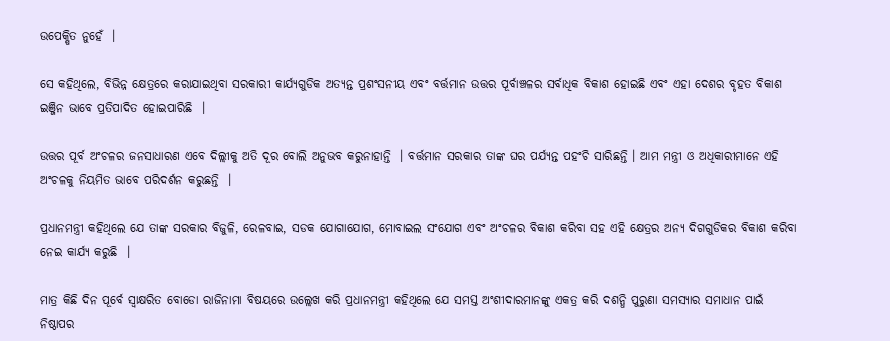ଉପେକ୍ଷିତ ନୁହେଁ  ।

ସେ କହିଥିଲେ, ବିଭିନ୍ନ କ୍ଷେତ୍ରରେ କରାଯାଇଥିବା ସରକାରୀ କାର୍ଯ୍ୟଗୁଡିକ ଅତ୍ୟନ୍ତ ପ୍ରଶଂସନୀୟ ଏବଂ ବର୍ତ୍ତମାନ ଉତ୍ତର ପୂର୍ବାଞ୍ଚଳର ସର୍ବାଧିକ ବିକାଶ ହୋଇଛି ଏବଂ ଏହା ଦେଶର ବୃହତ ବିକାଶ ଇଞ୍ଜିନ ଭାବେ ପ୍ରତିପାଦିତ ହୋଇପାରିଛି  ।

ଉତ୍ତର ପୂର୍ବ ଅଂଚଳର ଜନସାଧାରଣ ଏବେ ଦିଲ୍ଲୀକୁ ଅତି ଦୂର ବୋଲି ଅନୁଭବ କରୁନାହାନ୍ତି  । ବର୍ତ୍ତମାନ ସରକାର ତାଙ୍କ ଘର ପର୍ଯ୍ୟନ୍ତ ପହଂଚି ସାରିଛନ୍ତି । ଆମ ମନ୍ତ୍ରୀ ଓ ଅଧିକାରୀମାନେ ଏହି ଅଂଚଳକୁ ନିୟମିତ ଭାବେ ପରିଦର୍ଶନ କରୁଛନ୍ତି  ।

ପ୍ରଧାନମନ୍ତ୍ରୀ କହିଥିଲେ ଯେ ତାଙ୍କ ସରକାର ବିଜୁଳି, ରେଳବାଇ, ସଡକ ଯୋଗାଯୋଗ, ମୋବାଇଲ ସଂଯୋଗ ଏବଂ ଅଂଚଳର ବିକାଶ କରିବା ସହ ଏହି କ୍ଷେତ୍ରର ଅନ୍ୟ ଦିଗଗୁଡିକର ବିକାଶ କରିବା ନେଇ କାର୍ଯ୍ୟ କରୁଛି  ।

ମାତ୍ର କିଛି ଦିନ ପୂର୍ବେ ସ୍ଵାକ୍ଷରିତ ବୋଡୋ ରାଜିନାମା ବିଷୟରେ ଉଲ୍ଲେଖ କରି ପ୍ରଧାନମନ୍ତ୍ରୀ କହିଥିଲେ ଯେ ସମସ୍ତ ଅଂଶୀଦାରମାନଙ୍କୁ ଏକତ୍ର କରି ଦଶନ୍ଧି ପୁରୁଣା ସମସ୍ୟାର ସମାଧାନ ପାଇଁ ନିଷ୍ଠାପର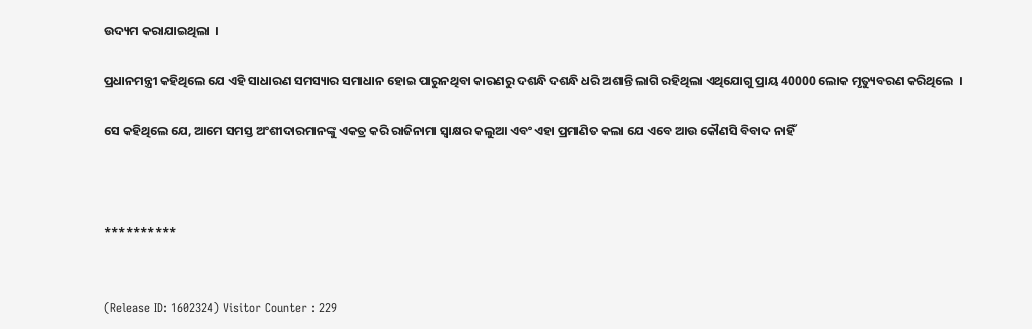ଉଦ୍ୟମ କରାଯାଇଥିଲା  ।

ପ୍ରଧାନମନ୍ତ୍ରୀ କହିଥିଲେ ଯେ ଏହି ସାଧାରଣ ସମସ୍ୟାର ସମାଧାନ ହୋଇ ପାରୁନଥିବା କାରଣରୁ ଦଶନ୍ଧି ଦଶନ୍ଧି ଧରି ଅଶାନ୍ତି ଲାଗି ରହିଥିଲା ଏଥିଯୋଗୁ ପ୍ରାୟ 40000 ଲୋକ ମୃତ୍ୟୁବରଣ କରିଥିଲେ  ।

ସେ କହିଥିଲେ ଯେ, ଆମେ ସମସ୍ତ ଅଂଶୀଦାରମାନଙ୍କୁ ଏକତ୍ର କରି ରାଜିନାମା ସ୍ଵାକ୍ଷର କଲୁଆ ଏବଂ ଏହା ପ୍ରମାଣିତ କଲା ଯେ ଏବେ ଆଉ କୌଣସି ବିବାଦ ନାହିଁ



**********


(Release ID: 1602324) Visitor Counter : 229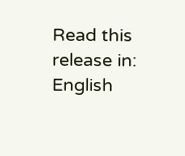Read this release in: English